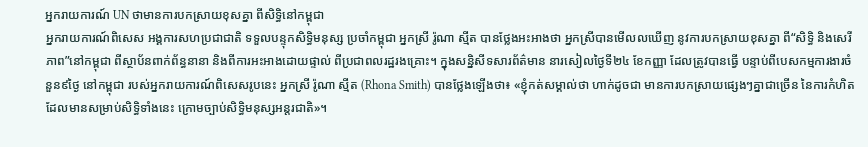អ្នករាយការណ៍ UN ថាមានការបកស្រាយខុសគ្នា ពីសិទ្ធិនៅកម្ពុជា
អ្នករាយការណ៍ពិសេស អង្គការសហប្រជាជាតិ ទទួលបន្ទុកសិទ្ធិមនុស្ស ប្រចាំកម្ពុជា អ្នកស្រី រ៉ូណា ស្មីត បានថ្លែងអះអាងថា អ្នកស្រីបានមើលលឃើញ នូវការបកស្រាយខុសគ្នា ពី“សិទ្ធិ និងសេរីភាព”នៅកម្ពុជា ពីស្ថាប័នពាក់ព័ន្ធនានា និងពីការអះអាងដោយផ្ទាល់ ពីប្រជាពលរដ្ឋរងគ្រោះ។ ក្នុងសន្និសីទសារព័ត៌មាន នារសៀលថ្ងៃទី២៤ ខែកញ្ញា ដែលត្រូវបានធ្វើ បន្ទាប់ពីបេសកម្មការងារចំនួន៩ថ្ងៃ នៅកម្ពុជា របស់អ្នករាយការណ៍ពិសេសរូបនេះ អ្នកស្រី រ៉ូណា ស្មីត (Rhona Smith) បានថ្លែងឡើងថា៖ «ខ្ញុំកត់សម្គាល់ថា ហាក់ដូចជា មានការបកស្រាយផ្សេងៗគ្នាជាច្រើន នៃការកំហិត ដែលមានសម្រាប់សិទ្ធិទាំងនេះ ក្រោមច្បាប់សិទ្ធិមនុស្សអន្តរជាតិ»។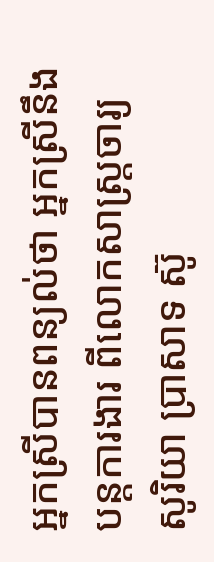អ្នកស្រីបានពន្យល់ថា អ្នកស្រីនឹងបន្តការងារ ពីលោកសាស្រ្តចារ្យ សូរិយា ប្រាសាទ ស៊ូ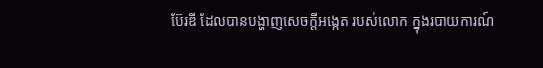ប៊ែរឌី ដែលបានបង្ហាញសេចក្តីអង្កេត របស់លោក ក្នុងរបាយការណ៍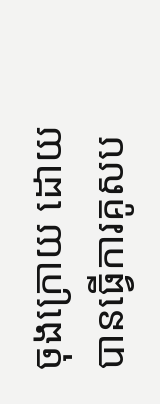ចុងក្រោយ ដោយបានធ្វើការគូសប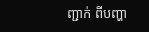ញ្ជាក់ ពីបញ្ហា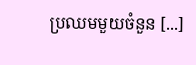ប្រឈមមួយចំនួន [...]